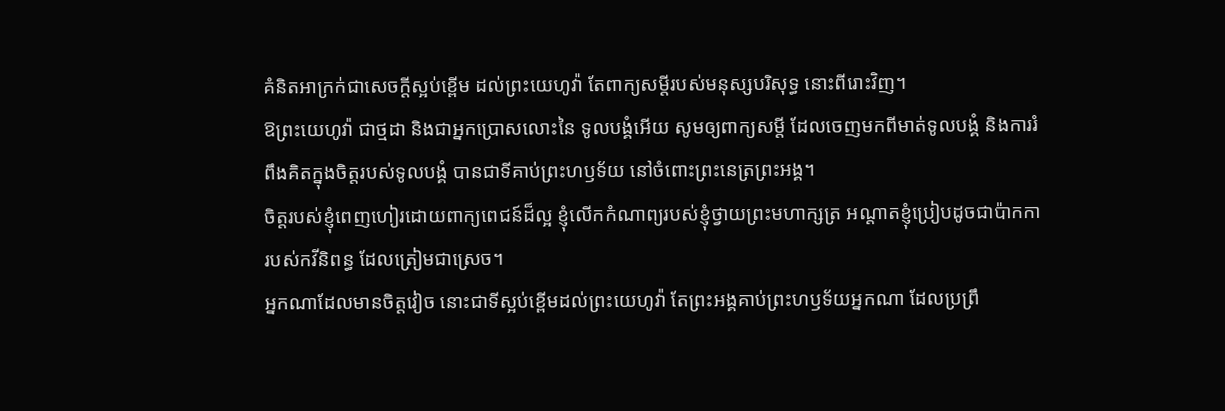គំនិតអាក្រក់ជាសេចក្ដីស្អប់ខ្ពើម ដល់ព្រះយេហូវ៉ា តែពាក្យសម្ដីរបស់មនុស្សបរិសុទ្ធ នោះពីរោះវិញ។
ឱព្រះយេហូវ៉ា ជាថ្មដា និងជាអ្នកប្រោសលោះនៃ ទូលបង្គំអើយ សូមឲ្យពាក្យសម្ដី ដែលចេញមកពីមាត់ទូលបង្គំ និងការរំពឹងគិតក្នុងចិត្តរបស់ទូលបង្គំ បានជាទីគាប់ព្រះហឫទ័យ នៅចំពោះព្រះនេត្រព្រះអង្គ។
ចិត្តរបស់ខ្ញុំពេញហៀរដោយពាក្យពេជន៍ដ៏ល្អ ខ្ញុំលើកកំណាព្យរបស់ខ្ញុំថ្វាយព្រះមហាក្សត្រ អណ្ដាតខ្ញុំប្រៀបដូចជាប៉ាកការបស់កវីនិពន្ធ ដែលត្រៀមជាស្រេច។
អ្នកណាដែលមានចិត្តវៀច នោះជាទីស្អប់ខ្ពើមដល់ព្រះយេហូវ៉ា តែព្រះអង្គគាប់ព្រះហឫទ័យអ្នកណា ដែលប្រព្រឹ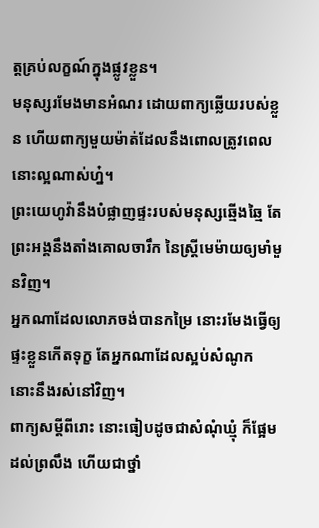ត្តគ្រប់លក្ខណ៍ក្នុងផ្លូវខ្លួន។
មនុស្សរមែងមានអំណរ ដោយពាក្យឆ្លើយរបស់ខ្លួន ហើយពាក្យមួយម៉ាត់ដែលនឹងពោលត្រូវពេល នោះល្អណាស់ហ្ន៎។
ព្រះយេហូវ៉ានឹងបំផ្លាញផ្ទះរបស់មនុស្សឆ្មើងឆ្មៃ តែព្រះអង្គនឹងតាំងគោលចារឹក នៃស្ត្រីមេម៉ាយឲ្យមាំមួនវិញ។
អ្នកណាដែលលោភចង់បានកម្រៃ នោះរមែងធ្វើឲ្យផ្ទះខ្លួនកើតទុក្ខ តែអ្នកណាដែលស្អប់សំណូក នោះនឹងរស់នៅវិញ។
ពាក្យសម្ដីពីរោះ នោះធៀបដូចជាសំណុំឃ្មុំ ក៏ផ្អែមដល់ព្រលឹង ហើយជាថ្នាំ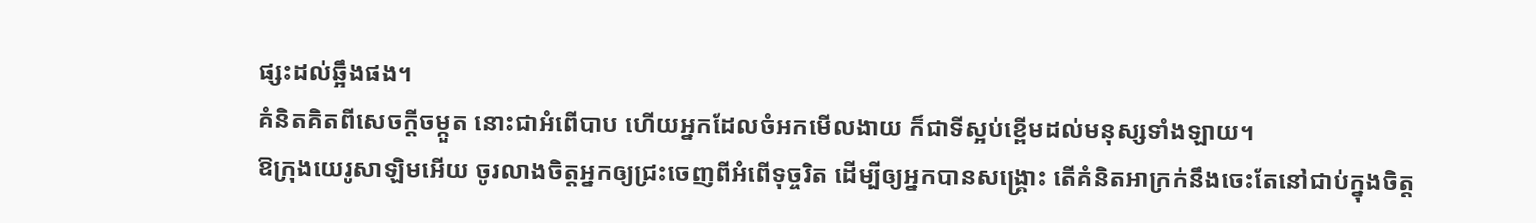ផ្សះដល់ឆ្អឹងផង។
គំនិតគិតពីសេចក្ដីចម្កួត នោះជាអំពើបាប ហើយអ្នកដែលចំអកមើលងាយ ក៏ជាទីស្អប់ខ្ពើមដល់មនុស្សទាំងឡាយ។
ឱក្រុងយេរូសាឡិមអើយ ចូរលាងចិត្តអ្នកឲ្យជ្រះចេញពីអំពើទុច្ចរិត ដើម្បីឲ្យអ្នកបានសង្គ្រោះ តើគំនិតអាក្រក់នឹងចេះតែនៅជាប់ក្នុងចិត្ត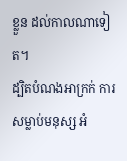ខ្លួន ដល់កាលណាទៀត។
ដ្បិតបំណងអាក្រក់ ការសម្លាប់មនុស្ស អំ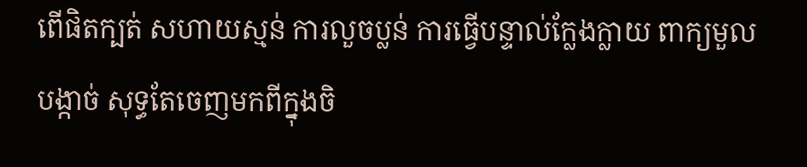ពើផិតក្បត់ សហាយស្មន់ ការលួចប្លន់ ការធ្វើបន្ទាល់ក្លែងក្លាយ ពាក្យមួលបង្កាច់ សុទ្ធតែចេញមកពីក្នុងចិ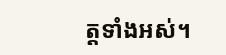ត្តទាំងអស់។